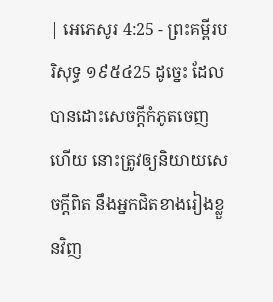| អេភេសូរ 4:25 - ព្រះគម្ពីរបរិសុទ្ធ ១៩៥៤25 ដូច្នេះ ដែលបានដោះសេចក្ដីកំភូតចេញហើយ នោះត្រូវឲ្យនិយាយសេចក្ដីពិត នឹងអ្នកជិតខាងរៀងខ្លួនវិញ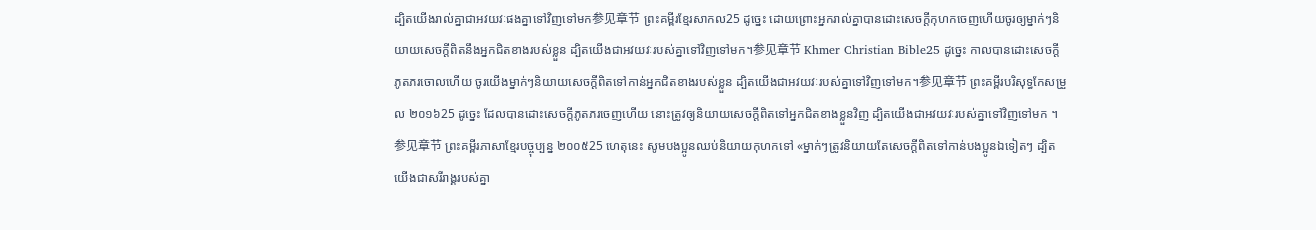ដ្បិតយើងរាល់គ្នាជាអវយវៈផងគ្នាទៅវិញទៅមក参见章节 ព្រះគម្ពីរខ្មែរសាកល25 ដូច្នេះ ដោយព្រោះអ្នករាល់គ្នាបានដោះសេចក្ដីកុហកចេញហើយចូរឲ្យម្នាក់ៗនិយាយសេចក្ដីពិតនឹងអ្នកជិតខាងរបស់ខ្លួន ដ្បិតយើងជាអវយវៈរបស់គ្នាទៅវិញទៅមក។参见章节 Khmer Christian Bible25 ដូច្នេះ កាលបានដោះសេចក្ដីភូតភរចោលហើយ ចូរយើងម្នាក់ៗនិយាយសេចក្ដីពិតទៅកាន់អ្នកជិតខាងរបស់ខ្លួន ដ្បិតយើងជាអវយវៈរបស់គ្នាទៅវិញទៅមក។参见章节 ព្រះគម្ពីរបរិសុទ្ធកែសម្រួល ២០១៦25 ដូច្នេះ ដែលបានដោះសេចក្តីភូតភរចេញហើយ នោះត្រូវឲ្យនិយាយសេចក្តីពិតទៅអ្នកជិតខាងខ្លួនវិញ ដ្បិតយើងជាអវយវៈរបស់គ្នាទៅវិញទៅមក ។参见章节 ព្រះគម្ពីរភាសាខ្មែរបច្ចុប្បន្ន ២០០៥25 ហេតុនេះ សូមបងប្អូនឈប់និយាយកុហកទៅ «ម្នាក់ៗត្រូវនិយាយតែសេចក្ដីពិតទៅកាន់បងប្អូនឯទៀតៗ ដ្បិតយើងជាសរីរាង្គរបស់គ្នា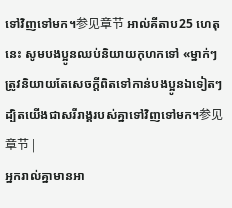ទៅវិញទៅមក។参见章节 អាល់គីតាប25 ហេតុនេះ សូមបងប្អូនឈប់និយាយកុហកទៅ «ម្នាក់ៗត្រូវនិយាយតែសេចក្ដីពិតទៅកាន់បងប្អូនឯទៀតៗ ដ្បិតយើងជាសរីរាង្គរបស់គ្នាទៅវិញទៅមក។参见章节 |
អ្នករាល់គ្នាមានអា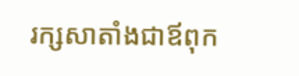រក្សសាតាំងជាឪពុក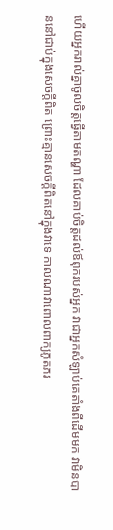ហើយអ្នករាល់គ្នាចូលចិត្តធ្វើតាមតណ្ហា ដែលគាប់ចិត្តដល់ឪពុករបស់អ្នក វាជាអ្នកសំឡាប់គេតាំងពីដើមមក វាមិនបាននៅជាប់ក្នុងសេចក្ដីពិត ព្រោះគ្មានសេចក្ដីពិតនៅក្នុងវាទេ កាលណាវាពោលពាក្យភូតភរ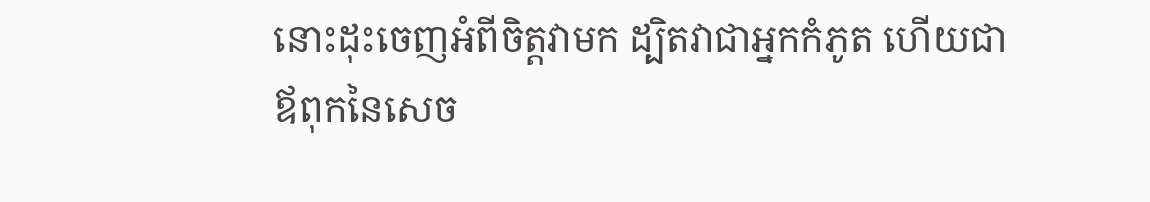នោះដុះចេញអំពីចិត្តវាមក ដ្បិតវាជាអ្នកកំភូត ហើយជាឪពុកនៃសេច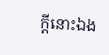ក្ដីនោះឯង